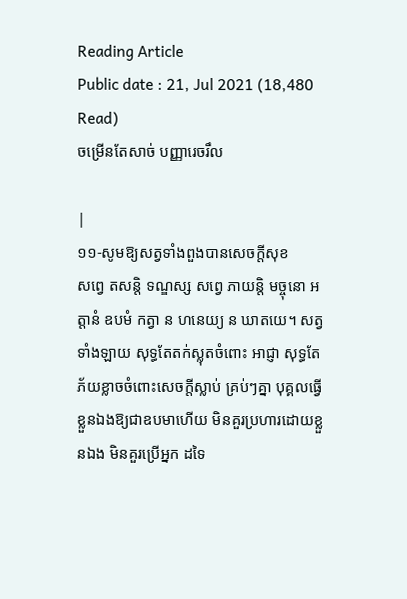Reading Article
Public date : 21, Jul 2021 (18,480 Read)
ចម្រើនតែសាច់ បញ្ញារេចរឹល

|
១១-សូមឱ្យសត្វទាំងពួងបានសេចក្តីសុខ
សព្វេ តសន្តិ ទណ្ឌស្ស សព្វេ ភាយន្តិ មច្ចុនោ អត្តានំ ឧបមំ កត្វា ន ហនេយ្យ ន ឃាតយេ។ សត្វទាំងឡាយ សុទ្ធតែតក់ស្លុតចំពោះ អាជ្ញា សុទ្ធតែភ័យខ្លាចចំពោះសេចក្តីស្លាប់ គ្រប់ៗគ្នា បុគ្គលធ្វើខ្លួនឯងឱ្យជាឧបមាហើយ មិនគួរប្រហារដោយខ្លួនឯង មិនគួរប្រើអ្នក ដទៃ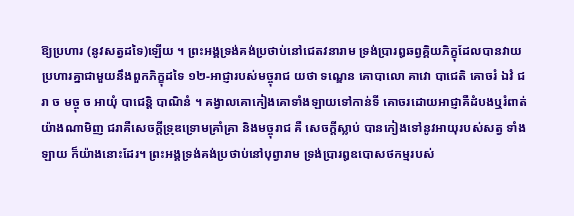ឱ្យប្រហារ (នូវសត្វដទៃ)ឡើយ ។ ព្រះអង្គទ្រង់គង់ប្រថាប់នៅជេតវនារាម ទ្រង់ប្រារឰឆព្វគ្គិយភិក្ខុដែលបានវាយប្រហារគ្នាជាមួយនឹងពួកភិក្ខុដទៃ ១២-អាជ្ញារបស់មច្ចុរាជ យថា ទណ្ឌេន គោបាលោ គាវោ បាជេតិ គោចរំ ឯវំ ជរា ច មច្ចុ ច អាយុំ បាជេន្តិ បាណិនំ ។ គង្វាលគោកៀងគោទាំងឡាយទៅកាន់ទី គោចរដោយអាជ្ញាគឺដំបងឬរំពាត់ យ៉ាងណាមិញ ជរាគឺសេចក្តីទ្រុឌទ្រោមគ្រាំគ្រា និងមច្ចុរាជ គឺ សេចក្តីស្លាប់ បានកៀងទៅនូវអាយុរបស់សត្វ ទាំងឡាយ ក៏យ៉ាងនោះដែរ។ ព្រះអង្គទ្រង់គង់ប្រថាប់នៅបុព្វារាម ទ្រង់ប្រារឰឧបោសថកម្មរបស់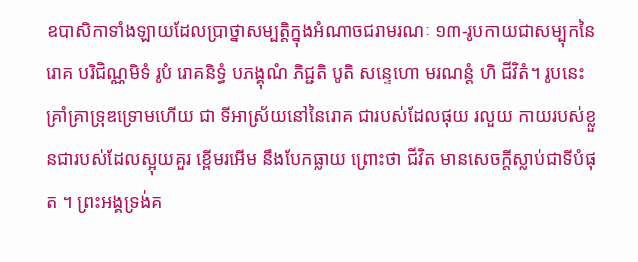ឧបាសិកាទាំងឡាយដែលប្រាថ្នាសម្បត្តិក្នុងអំណាចជរាមរណៈ ១៣-រូបកាយជាសម្បុកនៃរោគ បរិជិណ្ណមិទំ រូបំ រោគនិទ្ធំ បភង្គុណំ ភិជ្ជតិ បូតិ សន្ទេហោ មរណន្តំ ហិ ជីវិតំ។ រូបនេះគ្រាំគ្រាទ្រុឌទ្រោមហើយ ជា ទីអាស្រ័យនៅនៃរោគ ជារបស់ដែលផុយ រលួយ កាយរបស់ខ្លួនជារបស់ដែលស្អុយគួរ ខ្ពើមរអើម នឹងបែកធ្លាយ ព្រោះថា ជីវិត មានសេចក្តីស្លាប់ជាទីបំផុត ។ ព្រះអង្គទ្រង់គ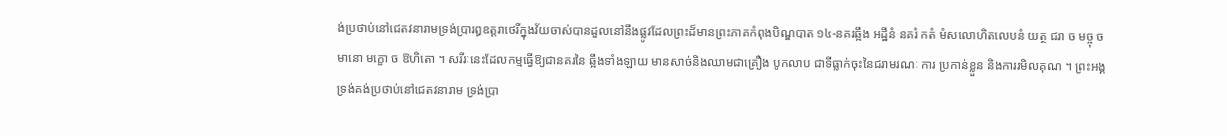ង់ប្រថាប់នៅជេតវនារាមទ្រង់ប្រារឰឧត្តរាថេរីក្នុងវ័យចាស់បានដួលនៅនឹងផ្លូវដែលព្រះដ៏មានព្រះភាគកំពុងបិណ្ឌបាត ១៤-នគរឆ្អឹង អដ្ឋីនំ នគរំ កតំ មំសលោហិតលេបនំ យត្ថ ជរា ច មច្ចុ ច មានោ មក្ខោ ច ឱហិតោ ។ សរីរៈនេះដែលកម្មធ្វើឱ្យជានគរនៃ ឆ្អឹងទាំងឡាយ មានសាច់និងឈាមជាគ្រឿង បូកលាប ជាទីធ្លាក់ចុះនៃជរាមរណៈ ការ ប្រកាន់ខ្លួន និងការរមិលគុណ ។ ព្រះអង្គទ្រង់គង់ប្រថាប់នៅជេតវនារាម ទ្រង់ប្រា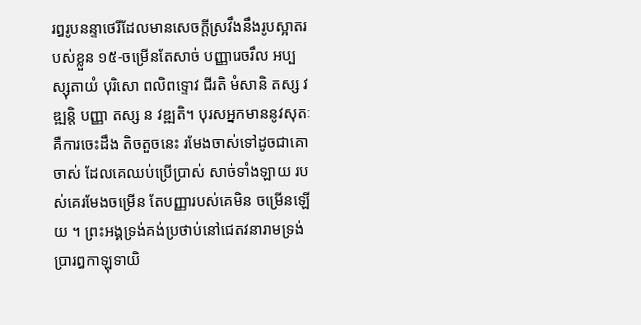រឰរូបនន្ទាថេរីដែលមានសេចក្តីស្រវឹងនឹងរូបស្អាតរបស់ខ្លួន ១៥-ចម្រើនតែសាច់ បញ្ញារេចរឹល អប្បស្សុតាយំ បុរិសោ ពលិពទ្ទោវ ជីរតិ មំសានិ តស្ស វឌ្ឍន្តិ បញ្ញា តស្ស ន វឌ្ឍតិ។ បុរសអ្នកមាននូវសុតៈ គឺការចេះដឹង តិចតួចនេះ រមែងចាស់ទៅដូចជាគោចាស់ ដែលគេឈប់ប្រើប្រាស់ សាច់ទាំងឡាយ របស់គេរមែងចម្រើន តែបញ្ញារបស់គេមិន ចម្រើនឡើយ ។ ព្រះអង្គទ្រង់គង់ប្រថាប់នៅជេតវនារាមទ្រង់ប្រារឰកាឡុទាយិ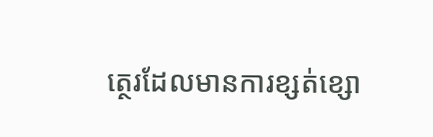ត្ថេរដែលមានការខ្សត់ខ្សោ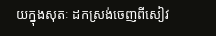យក្នុងសុតៈ ដកស្រង់ចេញពីសៀវ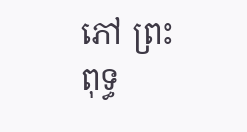ភៅ ព្រះពុទ្ធ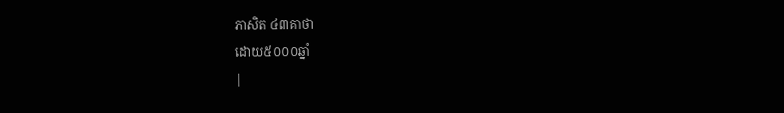ភាសិត ៤៣គាថា
ដោយ៥០០០ឆ្នាំ
|